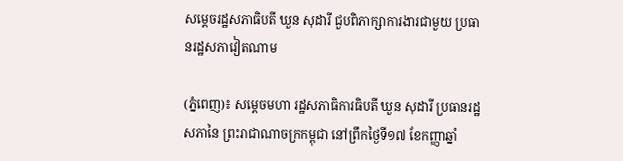សម្តេចរដ្ឋសភាធិបតី ឃួន សុដារី ជួបពិភាក្សាការងារជាមួយ ប្រធានរដ្ឋសភាវៀតណាម

(ភ្នំពេញ)៖ សម្តេចមហា រដ្ឋសភាធិការធិបតី ឃួន សុដារី ប្រធានរដ្ឋសភានៃ ព្រះរាជាណាចក្រកម្ពុជា នៅព្រឹកថ្ងៃទី១៧ ខែកញ្ញាឆ្នាំ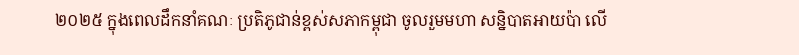២០២៥ ក្នុងពេលដឹកនាំគណៈ ប្រតិភូជាន់ខ្ពស់សភាកម្ពុជា ចូលរួមមហា សន្និបាតអាយប៉ា លើ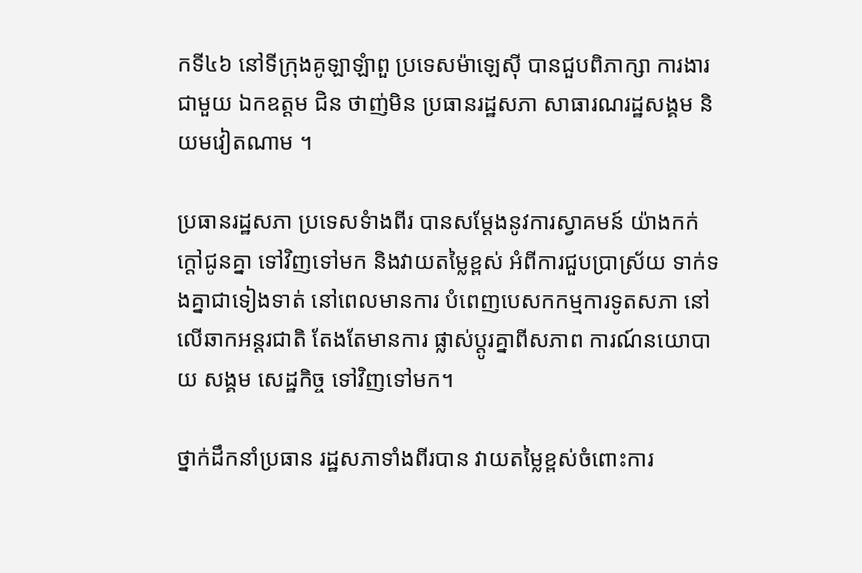កទី៤៦ នៅទីក្រុងគូឡាឡំាពួ ប្រទេសម៉ាឡេស៊ី បានជួបពិភាក្សា ការងារជាមួយ ឯកឧត្តម ជិន ថាញ់មិន ប្រធានរដ្ឋសភា សាធារណរដ្ឋសង្គម និយមវៀតណាម ។

ប្រធានរដ្ឋសភា ប្រទេសទំាងពីរ បានសម្តែងនូវការស្វាគមន៍ យ៉ាងកក់ក្តៅជូនគ្នា ទៅវិញទៅមក និងវាយតម្លៃខ្ពស់ អំពីការជួបប្រាស្រ័យ ទាក់ទងគ្នាជាទៀងទាត់ នៅពេលមានការ បំពេញបេសកកម្មការទូតសភា នៅលើឆាកអន្តរជាតិ តែងតែមានការ ផ្លាស់ប្តូរគ្នាពីសភាព ការណ៍នយោបាយ សង្គម សេដ្ឋកិច្ច ទៅវិញទៅមក។

ថ្នាក់ដឹកនាំប្រធាន រដ្ឋសភាទាំងពីរបាន វាយតម្លៃខ្ពស់ចំពោះការ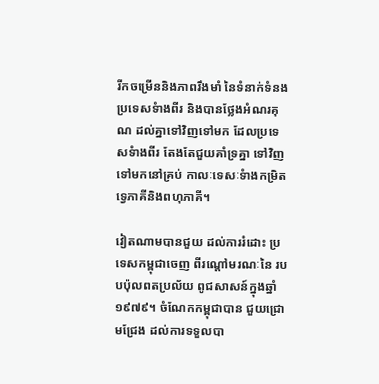រីកចម្រើននិងភាពរឹងមាំ នៃទំនាក់ទំនង ប្រទេសទំាងពីរ និងបានថ្លែងអំណរគុណ ដល់គ្នាទៅវិញទៅមក ដែលប្រទេសទំាងពីរ តែងតែជួយគាំទ្រគ្នា ទៅវិញទៅមកនៅគ្រប់ កាលៈទេសៈទំាងកម្រិត ទ្វេភាគីនិងពហុភាគី។

វៀតណាមបានជួយ ដល់ការរំដោះ ប្រទេសកម្ពុជាចេញ ពីរណ្តៅមរណៈនៃ របបប៉ុលពតប្រល័យ ពូជសាសន៍ក្នុងឆ្នាំ១៩៧៩។ ចំណែកកម្ពុជាបាន ជួយជ្រោមជ្រែង ដល់ការទទួលបា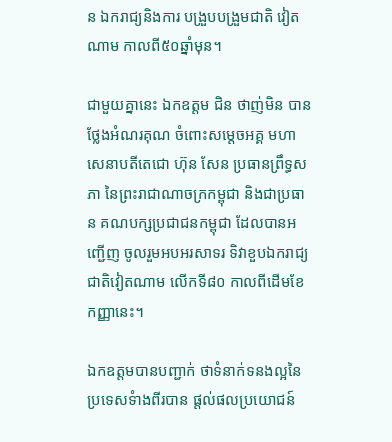ន ឯករាជ្យនិងការ បង្រួបបង្រួមជាតិ វៀតណាម កាលពី៥០ឆ្នាំមុន។

ជាមួយគ្នានេះ ឯកឧត្តម ជិន ថាញ់មិន បានថ្លែងអំណរគុណ ចំពោះសម្តេចអគ្គ មហាសេនាបតីតេជោ ហ៊ុន សែន ប្រធានព្រឹទ្ធសភា នៃព្រះរាជាណាចក្រកម្ពុជា និងជាប្រធាន គណបក្សប្រជាជនកម្ពុជា ដែលបានអញ្ជើញ ចូលរួមអបអរសាទរ ទិវាខួបឯករាជ្យជាតិវៀតណាម លើកទី៨០ កាលពីដើមខែកញ្ញានេះ។

ឯកឧត្តមបានបញ្ជាក់ ថាទំនាក់ទនងល្អនៃ ប្រទេសទំាងពីរបាន ផ្តល់ផលប្រយោជន៍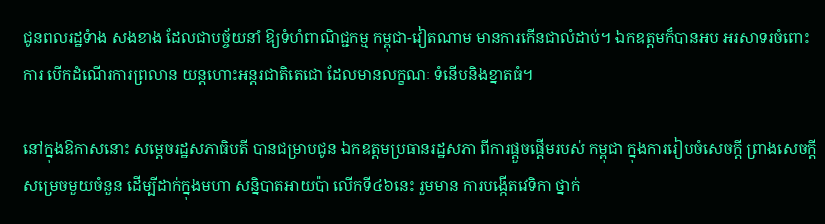ជូនពលរដ្ឋទំាង សងខាង ដែលជាបច្ច័យនាំ ឱ្យទំហំពាណិជ្ជកម្ម កម្ពុជា-វៀតណាម មានការកើនជាលំដាប់។ ឯកឧត្តមក៏បានអប អរសាទរចំពោះការ បើកដំណើរការព្រលាន យន្តហោះអន្តរជាតិតេជោ ដែលមានលក្ខណៈ ទំនើបនិងខ្នាតធំ។

នៅក្នុងឱកាសនោះ សម្តេចរដ្ឋសភាធិបតី បានជម្រាបជូន ឯកឧត្តមប្រធានរដ្ឋសភា ពីការផ្តួចផ្តើមរបស់ កម្ពុជា ក្នុងការរៀបចំសេចក្តី ព្រាងសេចក្តី សម្រេចមួយចំនួន ដើម្បីដាក់ក្នុងមហា សន្និបាតអាយប៉ា លើកទី៤៦នេះ រួមមាន ការបង្កើតវេទិកា ថ្នាក់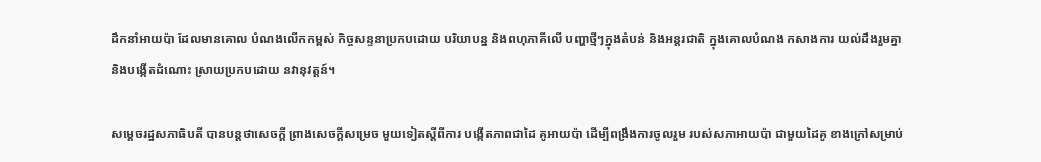ដឹកនាំអាយប៉ា ដែលមានគោល បំណងលើកកម្ពស់ កិច្ចសន្ទនាប្រកបដោយ បរិយាបន្ន និងពហុភាគីលើ បញ្ហាថ្មីៗក្នុងតំបន់ និងអន្តរជាតិ ក្នុងគោលបំណង កសាងការ យល់ដឹងរួមគ្នា និងបង្កើតដំណោះ ស្រាយប្រកបដោយ នវានុវត្តន៍។

សម្តេចរដ្ឋសភាធិបតី បានបន្តថាសេចក្ដី ព្រាងសេចក្ដីសម្រេច មួយទៀតស្ដីពីការ បង្កើតភាពជាដៃ គូអាយប៉ា ដើម្បីពង្រឹងការចូលរួម របស់សភាអាយប៉ា ជាមួយដៃគូ ខាងក្រៅសម្រាប់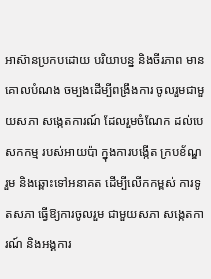អាស៊ានប្រកបដោយ បរិយាបន្ន និងចីរភាព មានគោលបំណង ចម្បងដើម្បីពង្រឹងការ ចូលរួមជាមួយសភា សង្កេតការណ៍ ដែលរួមចំណែក ដល់បេសកកម្ម របស់អាយប៉ា ក្នុងការបង្កើត ក្របខ័ណ្ឌរួម និងឆ្ពោះទៅអនាគត ដើម្បីលើកកម្ពស់ ការទូតសភា ធ្វើឱ្យការចូលរួម ជាមួយសភា សង្កេតការណ៍ និងអង្គការ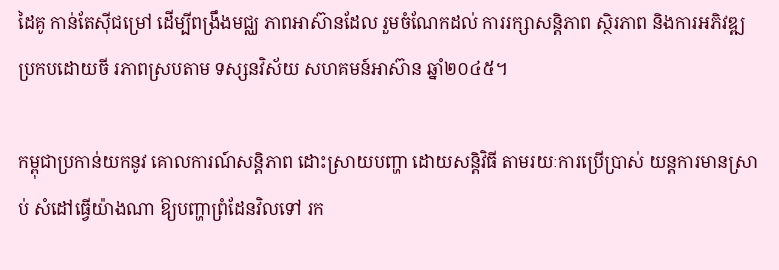ដៃគូ កាន់តែស៊ីជម្រៅ ដើម្បីពង្រឹងមជ្ឈ ភាពអាស៊ានដែល រួមចំណែកដល់ ការរក្សាសន្តិភាព ស្ថិរភាព និងការអភិវឌ្ឍ ប្រកបដោយចី រភាពស្របតាម ទស្សនវិស័យ សហគមន៍អាស៊ាន ឆ្នាំ២០៤៥។

កម្ពុជាប្រកាន់យកនូវ គោលការណ៍សន្តិភាព ដោះស្រាយបញ្ហា ដោយសន្តិវិធី តាមរយៈការប្រើប្រាស់ យន្តការមានស្រាប់ សំដៅធ្វើយ៉ាងណា ឱ្យបញ្ហាព្រំដែនវិលទៅ រក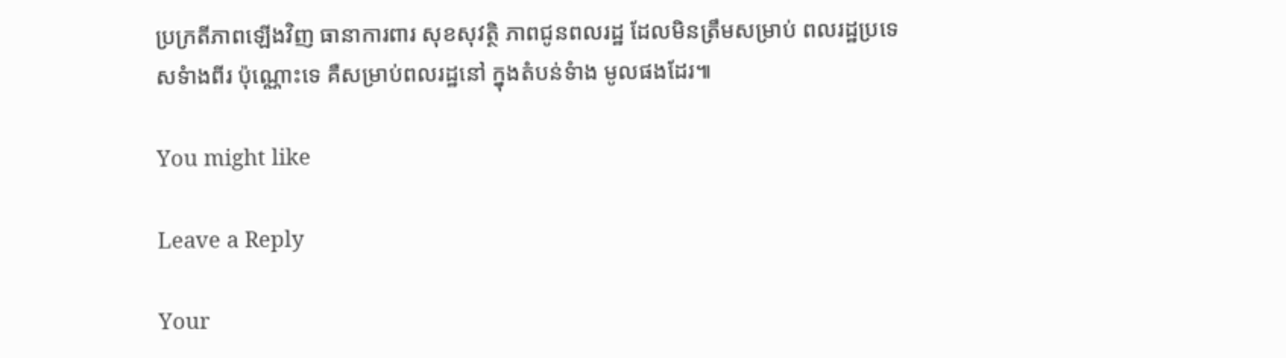ប្រក្រតីភាពឡើងវិញ ធានាការពារ សុខសុវត្ថិ ភាពជូនពលរដ្ឋ ដែលមិនត្រឹមសម្រាប់ ពលរដ្ឋប្រទេសទំាងពីរ ប៉ុណ្ណោះទេ គឺសម្រាប់ពលរដ្ឋនៅ ក្នុងតំបន់ទំាង មូលផងដែរ៕

You might like

Leave a Reply

Your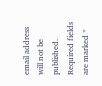email address will not be published. Required fields are marked *